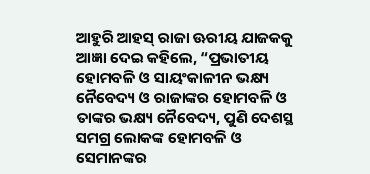ଆହୁରି ଆହସ୍ ରାଜା ଊରୀୟ ଯାଜକକୁ ଆଜ୍ଞା ଦେଇ କହିଲେ, “ପ୍ରଭାତୀୟ ହୋମବଳି ଓ ସାୟଂକାଳୀନ ଭକ୍ଷ୍ୟ ନୈବେଦ୍ୟ ଓ ରାଜାଙ୍କର ହୋମବଳି ଓ ତାଙ୍କର ଭକ୍ଷ୍ୟ ନୈବେଦ୍ୟ, ପୁଣି ଦେଶସ୍ଥ ସମଗ୍ର ଲୋକଙ୍କ ହୋମବଳି ଓ ସେମାନଙ୍କର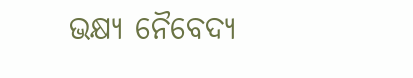ଭକ୍ଷ୍ୟ ନୈବେଦ୍ୟ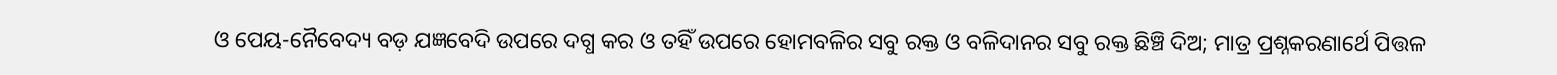ଓ ପେୟ-ନୈବେଦ୍ୟ ବଡ଼ ଯଜ୍ଞବେଦି ଉପରେ ଦଗ୍ଧ କର ଓ ତହିଁ ଉପରେ ହୋମବଳିର ସବୁ ରକ୍ତ ଓ ବଳିଦାନର ସବୁ ରକ୍ତ ଛିଞ୍ଚି ଦିଅ; ମାତ୍ର ପ୍ରଶ୍ନକରଣାର୍ଥେ ପିତ୍ତଳ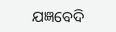ଯଜ୍ଞବେଦି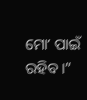ମୋʼ ପାଇଁ ରହିବ।”